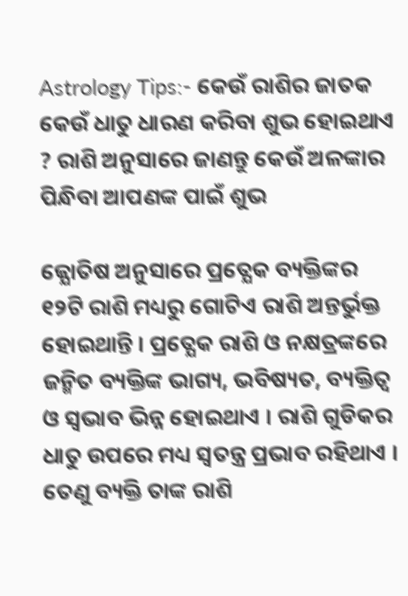Astrology Tips:- କେଉଁ ରାଶିର ଜାତକ କେଉଁ ଧାତୁ ଧାରଣ କରିବା ଶୁଭ ହୋଇଥାଏ ? ରାଶି ଅନୁସାରେ ଜାଣନ୍ତୁ କେଉଁ ଅଳଙ୍କାର ପିନ୍ଧିବା ଆପଣଙ୍କ ପାଇଁ ଶୁଭ

ଜ୍ଯୋତିଷ ଅନୁସାରେ ପ୍ରତ୍ଯେକ ବ୍ୟକ୍ତିଙ୍କର ୧୨ଟି ରାଶି ମଧ୍ୟରୁ ଗୋଟିଏ ରାଶି ଅନ୍ତର୍ଭୁକ୍ତ ହୋଇଥାନ୍ତି । ପ୍ରତ୍ଯେକ ରାଶି ଓ ନକ୍ଷତ୍ରଙ୍କରେ ଜନ୍ମିତ ବ୍ୟକ୍ତିଙ୍କ ଭାଗ୍ୟ, ଭବିଷ୍ୟତ, ବ୍ୟକ୍ତିତ୍ବ ଓ ସ୍ଵଭାବ ଭିନ୍ନ ହୋଇଥାଏ । ରାଶି ଗୁଡିକର ଧାତୁ ଉପରେ ମଧ୍ୟ ସ୍ଵତନ୍ତ୍ର ପ୍ରଭାବ ରହିଥାଏ । ତେଣୁ ବ୍ୟକ୍ତି ତାଙ୍କ ରାଶି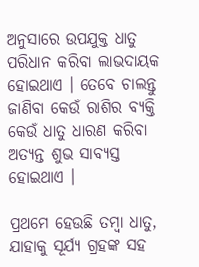ଅନୁସାରେ ଉପଯୁକ୍ତ ଧାତୁ ପରିଧାନ କରିବା ଲାଭଦାୟକ ହୋଇଥାଏ । ତେବେ ଚାଲନ୍ତୁ ଜାଣିବା କେଉଁ ରାଶିର ବ୍ୟକ୍ତି କେଉଁ ଧାତୁ ଧାରଣ କରିବା ଅତ୍ୟନ୍ତ ଶୁଭ ସାବ୍ୟସ୍ତ ହୋଇଥାଏ ।

ପ୍ରଥମେ ହେଉଛି ତମ୍ବା ଧାତୁ, ଯାହାକୁ ସୂର୍ଯ୍ୟ ଗ୍ରହଙ୍କ ସହ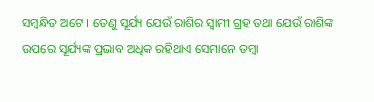ସମ୍ବନ୍ଧିତ ଅଟେ । ତେଣୁ ସୂର୍ଯ୍ୟ ଯେଉଁ ରାଶିର ସ୍ଵାମୀ ଗ୍ରହ ତଥା ଯେଉଁ ରାଶିଙ୍କ ଉପରେ ସୂର୍ଯ୍ୟଙ୍କ ପ୍ରଭାବ ଅଧିକ ରହିଥାଏ ସେମାନେ ତମ୍ବା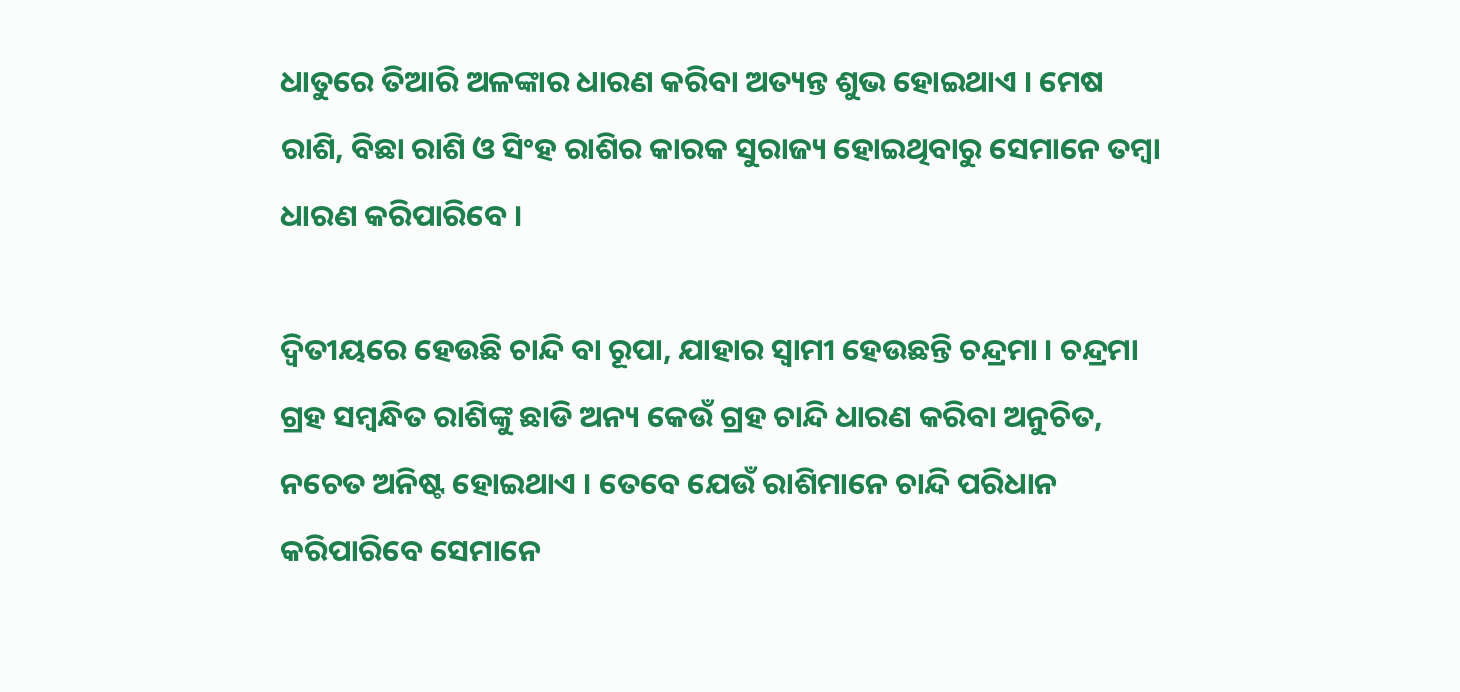ଧାତୁରେ ତିଆରି ଅଳଙ୍କାର ଧାରଣ କରିବା ଅତ୍ୟନ୍ତ ଶୁଭ ହୋଇଥାଏ । ମେଷ ରାଶି, ବିଛା ରାଶି ଓ ସିଂହ ରାଶିର କାରକ ସୁରାଜ୍ୟ ହୋଇଥିବାରୁ ସେମାନେ ତମ୍ବା ଧାରଣ କରିପାରିବେ ।

ଦ୍ଵିତୀୟରେ ହେଉଛି ଚାନ୍ଦି ବା ରୂପା, ଯାହାର ସ୍ଵାମୀ ହେଉଛନ୍ତି ଚନ୍ଦ୍ରମା । ଚନ୍ଦ୍ରମା ଗ୍ରହ ସମ୍ବନ୍ଧିତ ରାଶିଙ୍କୁ ଛାଡି ଅନ୍ୟ କେଉଁ ଗ୍ରହ ଚାନ୍ଦି ଧାରଣ କରିବା ଅନୁଚିତ, ନଚେତ ଅନିଷ୍ଟ ହୋଇଥାଏ । ତେବେ ଯେଉଁ ରାଶିମାନେ ଚାନ୍ଦି ପରିଧାନ କରିପାରିବେ ସେମାନେ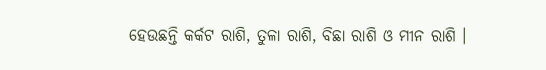ହେଉଛନ୍ତି କର୍କଟ ରାଶି, ତୁଳା ରାଶି, ବିଛା ରାଶି ଓ ମୀନ ରାଶି ।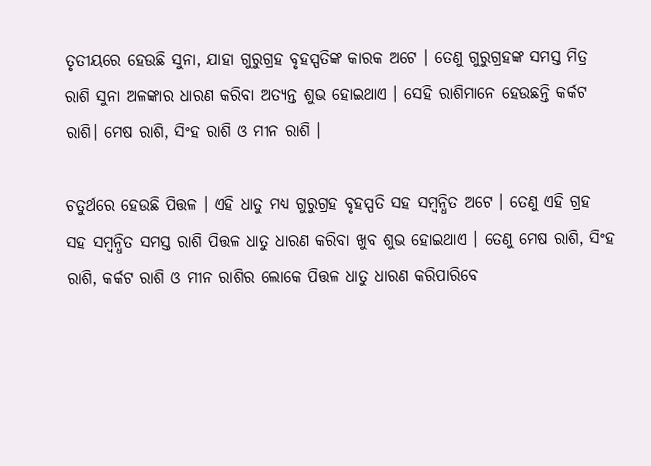ତୃତୀୟରେ ହେଉଛି ସୁନା, ଯାହା ଗୁରୁଗ୍ରହ ବୃହସ୍ପତିଙ୍କ କାରକ ଅଟେ । ତେଣୁ ଗୁରୁଗ୍ରହଙ୍କ ସମସ୍ତ ମିତ୍ର ରାଶି ସୁନା ଅଳଙ୍କାର ଧାରଣ କରିବା ଅତ୍ୟନ୍ତ ଶୁଭ ହୋଇଥାଏ । ସେହି ରାଶିମାନେ ହେଉଛନ୍ତି କର୍କଟ ରାଶି। ମେଷ ରାଶି, ସିଂହ ରାଶି ଓ ମୀନ ରାଶି ।

ଚତୁର୍ଥରେ ହେଉଛି ପିତ୍ତଳ । ଏହି ଧାତୁ ମଧ୍ୟ ଗୁରୁଗ୍ରହ ବୃହସ୍ପତି ସହ ସମ୍ବନ୍ଧିତ ଅଟେ । ତେଣୁ ଏହି ଗ୍ରହ ସହ ସମ୍ବନ୍ଧିତ ସମସ୍ତ ରାଶି ପିତ୍ତଳ ଧାତୁ ଧାରଣ କରିବା ଖୁବ ଶୁଭ ହୋଇଥାଏ । ତେଣୁ ମେଷ ରାଶି, ସିଂହ ରାଶି, କର୍କଟ ରାଶି ଓ ମୀନ ରାଶିର ଲୋକେ ପିତ୍ତଳ ଧାତୁ ଧାରଣ କରିପାରିବେ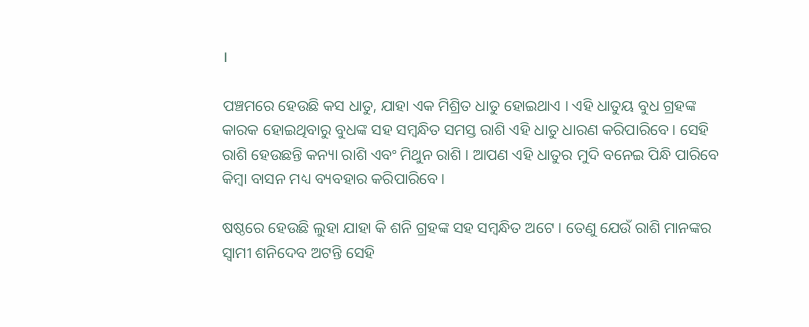।

ପଞ୍ଚମରେ ହେଉଛି କସ ଧାତୁ, ଯାହା ଏକ ମିଶ୍ରିତ ଧାତୁ ହୋଇଥାଏ । ଏହି ଧାତୁୟ ବୁଧ ଗ୍ରହଙ୍କ କାରକ ହୋଇଥିବାରୁ ବୁଧଙ୍କ ସହ ସମ୍ବନ୍ଧିତ ସମସ୍ତ ରାଶି ଏହି ଧାତୁ ଧାରଣ କରିପାରିବେ । ସେହି ରାଶି ହେଉଛନ୍ତି କନ୍ୟା ରାଶି ଏବଂ ମିଥୁନ ରାଶି । ଆପଣ ଏହି ଧାତୁର ମୁଦି ବନେଇ ପିନ୍ଧି ପାରିବେ କିମ୍ବା ବାସନ ମଧ୍ୟ ବ୍ୟବହାର କରିପାରିବେ ।

ଷଷ୍ଠରେ ହେଉଛି ଲୁହା ଯାହା କି ଶନି ଗ୍ରହଙ୍କ ସହ ସମ୍ବନ୍ଧିତ ଅଟେ । ତେଣୁ ଯେଉଁ ରାଶି ମାନଙ୍କର ସ୍ଵାମୀ ଶନିଦେବ ଅଟନ୍ତି ସେହି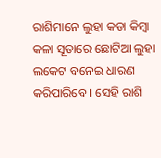ରାଶିମାନେ ଲୁହା କଡା କିମ୍ବା କଳା ସୂତାରେ ଛୋଟିଆ ଲୁହା ଲକେଟ ବନେଇ ଧାରଣ କରିପାରିବେ । ସେହି ରାଶି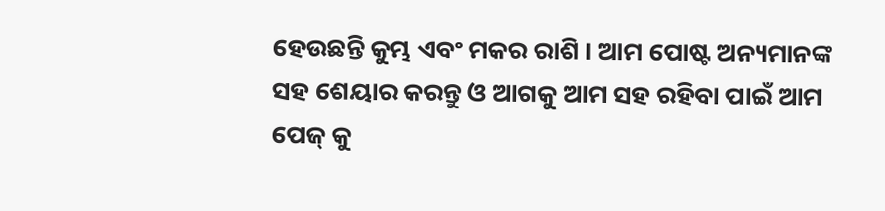ହେଉଛନ୍ତି କୁମ୍ଭ ଏବଂ ମକର ରାଶି । ଆମ ପୋଷ୍ଟ ଅନ୍ୟମାନଙ୍କ ସହ ଶେୟାର କରନ୍ତୁ ଓ ଆଗକୁ ଆମ ସହ ରହିବା ପାଇଁ ଆମ ପେଜ୍ କୁ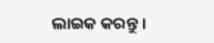ଲାଇକ କରନ୍ତୁ ।